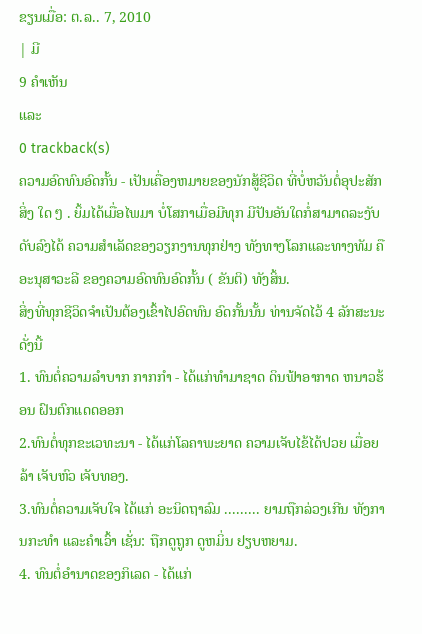ຂຽນເມື່ອ: ຕ.ລ.. 7, 2010
| ມີ
9 ຄຳເຫັນ
ແລະ
0 trackback(s)
ຄວາມອົດທົນອົດກັ້ນ - ເປັນເຄື່ອງຫມາຍຂອງນັກສູ້ຊີວິດ ທີ່ບໍ່ຫວັນຕໍ່ອຸປະສັກສິ່ງ ໃດ ໆ . ຍິ້ມໄດ້ເມື່ອໄພມາ ບໍ່ໂສກາເມື່ອມີທຸກ ມີປັນອັນໃດກໍ່ສາມາດລະງັບ
ດັບລົງໄດ້ ຄວາມສຳເລັດຂອງວຽກງານທຸກຢ່າງ ທັງທາງໂລກແລະທາງທັມ ຄື ອະນຸສາວະລີ ຂອງຄວາມອົດທົນອົດກັ້ນ ( ຂັນຕິ) ທັງສິ້ນ.
ສິ່ງທີ່ທຸກຊີວິດຈຳເປັນຕ້ອງເຂົ້າໄປອົດທົນ ອົດກັ້ນນັ້ນ ທ່ານຈັດໄວ້ 4 ລັກສະນະດັ່ງນີ້
1. ທົນຕໍ່ຄວາມລຳບາກ ກາກກຳ - ໄດ້ແກ່ທຳມາຊາດ ດິນຟ້າອາກາດ ຫນາວຮ້ອນ ຝົນຕົກແດດອອກ
2.ທົນຕໍ່ທຸກຂະເວທະນາ - ໄດ້ແກ່ໂລຄາພະຍາດ ຄວາມເຈັບໄຂ້ໄດ້ປວຍ ເມື່ອຍລ້າ ເຈັບຫົວ ເຈັບທອງ.
3.ທົນຕໍ່ຄວາມເຈັບໃຈ ໄດ້ແກ່ ອະນິດຖາລົມ ......... ຍາມຖືກລ່ວງເກີນ ທັງການກະທຳ ແລະຄຳເວົ້າ ເຊັ່ນ: ຖືກດູຖູກ ດູຫມິ່ນ ຢຽບຫຍາມ.
4. ທົນຕໍ່ອຳນາດຂອງກິເລດ - ໄດ້ແກ່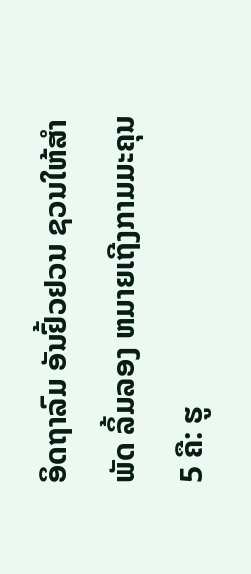ອິດຖາລົມ ອັນຢົ້ວຢວນ ຊວນໃຫ້ສຳພັດ ລິ້ມລອງ ຫມາຍເຖີງກາມມະຄຸນ 5 ຄື: ຮູ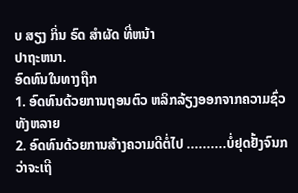ບ ສຽງ ກິ່ນ ຣົດ ສຳຜັດ ທີ່ຫນ້າ
ປາຖະຫນາ.
ອົດທົນໃນທາງຖືກ
1. ອົດທົນດ້ວຍການຖອນຕົວ ຫລິກລ້ຽງອອກຈາກຄວາມຊົ່ວທັງຫລາຍ
2. ອົດທົນດ້ວຍການສ້າງຄວາມດີຕໍ່ໄປ ..........ບໍ່ຢຸດຢັ້ງຈົນກວ່າຈະເຖີ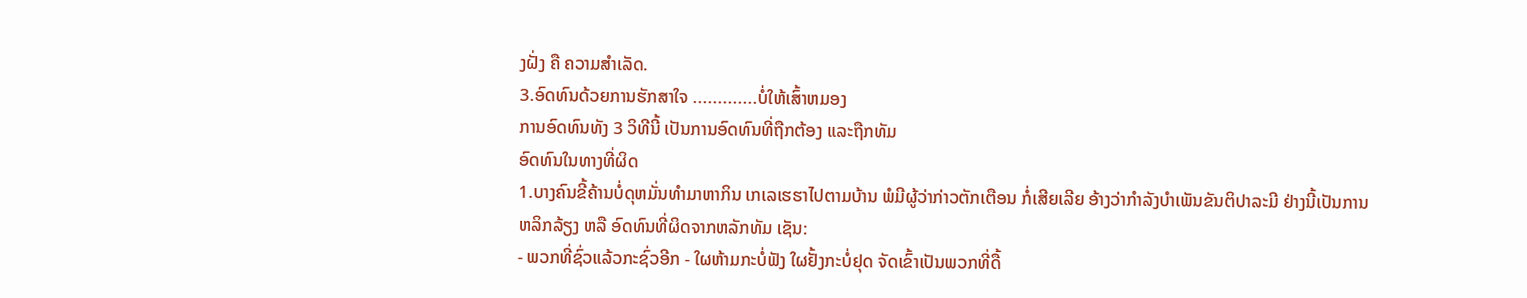ງຝັ່ງ ຄື ຄວາມສຳເລັດ.
3.ອົດທົນດ້ວຍການຮັກສາໃຈ .............ບໍ່ໃຫ້ເສົ້າຫມອງ
ການອົດທົນທັງ 3 ວິທີນີ້ ເປັນການອົດທົນທີ່ຖືກຕ້ອງ ແລະຖືກທັມ
ອົດທົນໃນທາງທີ່ຜິດ
1.ບາງຄົນຂີ້ຄ້ານບໍ່ດຸຫມັ່ນທຳມາຫາກິນ ເກເລເຮຮາໄປຕາມບ້ານ ພໍມີຜູ້ວ່າກ່າວຕັກເຕືອນ ກໍ່ເສີຍເລີຍ ອ້າງວ່າກຳລັງບຳເພັນຂັນຕິປາລະມີ ຢ່າງນີ້ເປັນການ
ຫລິກລ້ຽງ ຫລື ອົດທົນທີ່ຜິດຈາກຫລັກທັມ ເຊັນ:
- ພວກທີ່ຊົ່ວແລ້ວກະຊົ່ວອີກ - ໃຜຫ້າມກະບໍ່ຟັງ ໃຜຢັ້ງກະບໍ່ຢຸດ ຈັດເຂົ້າເປັນພວກທີ່ດື້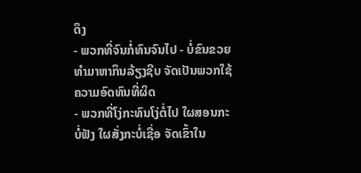ດຶງ
- ພວກທີ່ຈົນກໍ່ທົນຈົນໄປ - ບໍ່ຂົນຂວຍທຳມາຫາກິນລ້ຽງຊີບ ຈັດເປັນພວກໃຊ້ຄວາມອົດທົນທີ່ຜິດ
- ພວກທີ່ໂງ່ກະທົນໂງ່ຕໍ່ໄປ ໃຜສອນກະບໍ່ຟັງ ໃຜສັ່ງກະບໍ່ເຊື່ອ ຈັດເຂົ້າໃນ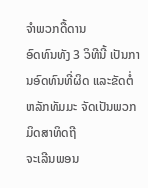ຈຳພວກດື້ດານ
ອົດທົນທັງ 3 ວິທີນີ້ ເປັນການອົດທົນທີ່ຜິດ ແລະຂັດຕໍ່ຫລັກທັມມະ ຈັດເປັນພວກມິດສາທິດຖີ
ຈະເລີນພອນ